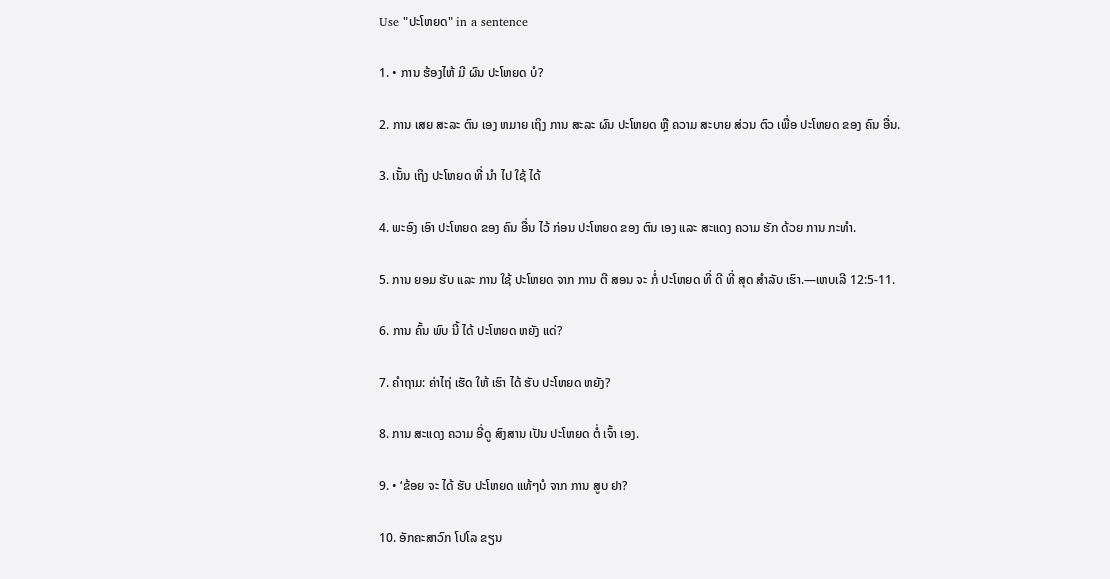Use "ປະໂຫຍດ" in a sentence

1. • ການ ຮ້ອງໄຫ້ ມີ ຜົນ ປະໂຫຍດ ບໍ?

2. ການ ເສຍ ສະລະ ຕົນ ເອງ ຫມາຍ ເຖິງ ການ ສະລະ ຜົນ ປະໂຫຍດ ຫຼື ຄວາມ ສະບາຍ ສ່ວນ ຕົວ ເພື່ອ ປະໂຫຍດ ຂອງ ຄົນ ອື່ນ.

3. ເນັ້ນ ເຖິງ ປະໂຫຍດ ທີ່ ນໍາ ໄປ ໃຊ້ ໄດ້

4. ພະອົງ ເອົາ ປະໂຫຍດ ຂອງ ຄົນ ອື່ນ ໄວ້ ກ່ອນ ປະໂຫຍດ ຂອງ ຕົນ ເອງ ແລະ ສະແດງ ຄວາມ ຮັກ ດ້ວຍ ການ ກະທໍາ.

5. ການ ຍອມ ຮັບ ແລະ ການ ໃຊ້ ປະໂຫຍດ ຈາກ ການ ຕີ ສອນ ຈະ ກໍ່ ປະໂຫຍດ ທີ່ ດີ ທີ່ ສຸດ ສໍາລັບ ເຮົາ.—ເຫບເລີ 12:5-11.

6. ການ ຄົ້ນ ພົບ ນີ້ ໄດ້ ປະໂຫຍດ ຫຍັງ ແດ່?

7. ຄໍາຖາມ: ຄ່າໄຖ່ ເຮັດ ໃຫ້ ເຮົາ ໄດ້ ຮັບ ປະໂຫຍດ ຫຍັງ?

8. ການ ສະແດງ ຄວາມ ອີ່ດູ ສົງສານ ເປັນ ປະໂຫຍດ ຕໍ່ ເຈົ້າ ເອງ.

9. • ‘ຂ້ອຍ ຈະ ໄດ້ ຮັບ ປະໂຫຍດ ແທ້ໆບໍ ຈາກ ການ ສູບ ຢາ?

10. ອັກຄະສາວົກ ໂປໂລ ຂຽນ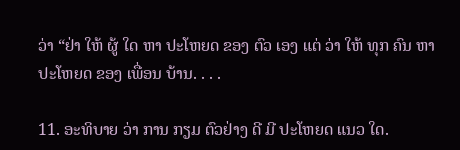ວ່າ “ຢ່າ ໃຫ້ ຜູ້ ໃດ ຫາ ປະໂຫຍດ ຂອງ ຕົວ ເອງ ແຕ່ ວ່າ ໃຫ້ ທຸກ ຄົນ ຫາ ປະໂຫຍດ ຂອງ ເພື່ອນ ບ້ານ. . . .

11. ອະທິບາຍ ວ່າ ການ ກຽມ ຕົວຢ່າງ ດີ ມີ ປະໂຫຍດ ແນວ ໃດ.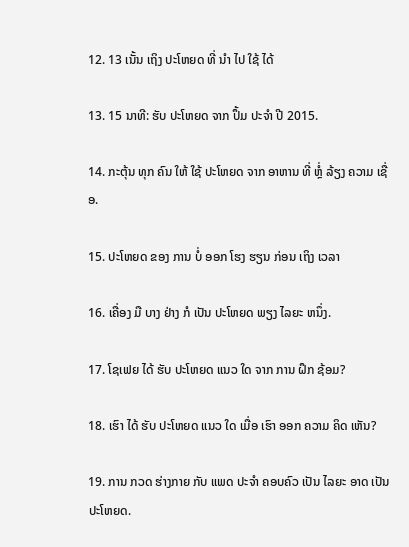12. 13 ເນັ້ນ ເຖິງ ປະໂຫຍດ ທີ່ ນໍາ ໄປ ໃຊ້ ໄດ້

13. 15 ນາທີ: ຮັບ ປະໂຫຍດ ຈາກ ປຶ້ມ ປະຈໍາ ປີ 2015.

14. ກະຕຸ້ນ ທຸກ ຄົນ ໃຫ້ ໃຊ້ ປະໂຫຍດ ຈາກ ອາຫານ ທີ່ ຫຼໍ່ ລ້ຽງ ຄວາມ ເຊື່ອ.

15. ປະໂຫຍດ ຂອງ ການ ບໍ່ ອອກ ໂຮງ ຮຽນ ກ່ອນ ເຖິງ ເວລາ

16. ເຄື່ອງ ມື ບາງ ຢ່າງ ກໍ ເປັນ ປະໂຫຍດ ພຽງ ໄລຍະ ຫນຶ່ງ.

17. ໂຊເຟຍ ໄດ້ ຮັບ ປະໂຫຍດ ແນວ ໃດ ຈາກ ການ ຝຶກ ຊ້ອມ?

18. ເຮົາ ໄດ້ ຮັບ ປະໂຫຍດ ແນວ ໃດ ເມື່ອ ເຮົາ ອອກ ຄວາມ ຄິດ ເຫັນ?

19. ການ ກວດ ຮ່າງກາຍ ກັບ ແພດ ປະຈໍາ ຄອບຄົວ ເປັນ ໄລຍະ ອາດ ເປັນ ປະໂຫຍດ.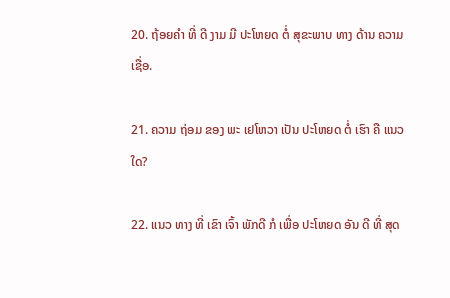20. ຖ້ອຍຄໍາ ທີ່ ດີ ງາມ ມີ ປະໂຫຍດ ຕໍ່ ສຸຂະພາບ ທາງ ດ້ານ ຄວາມ ເຊື່ອ.

21. ຄວາມ ຖ່ອມ ຂອງ ພະ ເຢໂຫວາ ເປັນ ປະໂຫຍດ ຕໍ່ ເຮົາ ຄື ແນວ ໃດ?

22. ແນວ ທາງ ທີ່ ເຂົາ ເຈົ້າ ພັກດີ ກໍ ເພື່ອ ປະໂຫຍດ ອັນ ດີ ທີ່ ສຸດ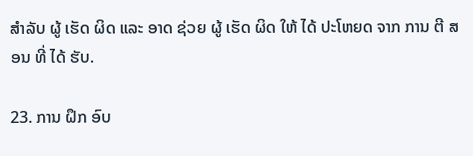ສໍາລັບ ຜູ້ ເຮັດ ຜິດ ແລະ ອາດ ຊ່ວຍ ຜູ້ ເຮັດ ຜິດ ໃຫ້ ໄດ້ ປະໂຫຍດ ຈາກ ການ ຕີ ສອນ ທີ່ ໄດ້ ຮັບ.

23. ການ ຝຶກ ອົບ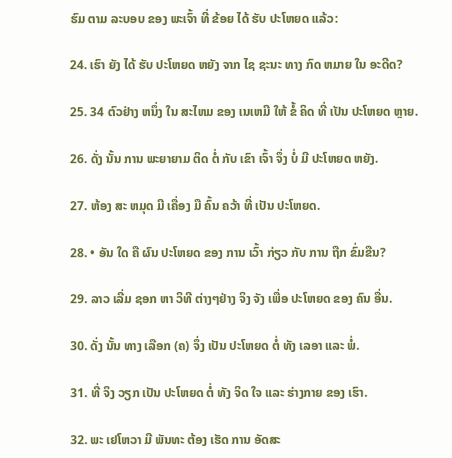ຮົມ ຕາມ ລະບອບ ຂອງ ພະເຈົ້າ ທີ່ ຂ້ອຍ ໄດ້ ຮັບ ປະໂຫຍດ ແລ້ວ:

24. ເຮົາ ຍັງ ໄດ້ ຮັບ ປະໂຫຍດ ຫຍັງ ຈາກ ໄຊ ຊະນະ ທາງ ກົດ ຫມາຍ ໃນ ອະດີດ?

25. 34 ຕົວຢ່າງ ຫນຶ່ງ ໃນ ສະໄຫມ ຂອງ ເນເຫມີ ໃຫ້ ຂໍ້ ຄິດ ທີ່ ເປັນ ປະໂຫຍດ ຫຼາຍ.

26. ດັ່ງ ນັ້ນ ການ ພະຍາຍາມ ຕິດ ຕໍ່ ກັບ ເຂົາ ເຈົ້າ ຈຶ່ງ ບໍ່ ມີ ປະໂຫຍດ ຫຍັງ.

27. ຫ້ອງ ສະ ຫມຸດ ມີ ເຄື່ອງ ມື ຄົ້ນ ຄວ້າ ທີ່ ເປັນ ປະໂຫຍດ.

28. • ອັນ ໃດ ຄື ຜົນ ປະໂຫຍດ ຂອງ ການ ເວົ້າ ກ່ຽວ ກັບ ການ ຖືກ ຂົ່ມຂືນ?

29. ລາວ ເລີ່ມ ຊອກ ຫາ ວິທີ ຕ່າງໆຢ່າງ ຈິງ ຈັງ ເພື່ອ ປະໂຫຍດ ຂອງ ຄົນ ອື່ນ.

30. ດັ່ງ ນັ້ນ ທາງ ເລືອກ (ຄ) ຈຶ່ງ ເປັນ ປະໂຫຍດ ຕໍ່ ທັງ ເລອາ ແລະ ພໍ່.

31. ທີ່ ຈິງ ວຽກ ເປັນ ປະໂຫຍດ ຕໍ່ ທັງ ຈິດ ໃຈ ແລະ ຮ່າງກາຍ ຂອງ ເຮົາ.

32. ພະ ເຢໂຫວາ ມີ ພັນທະ ຕ້ອງ ເຮັດ ການ ອັດສະ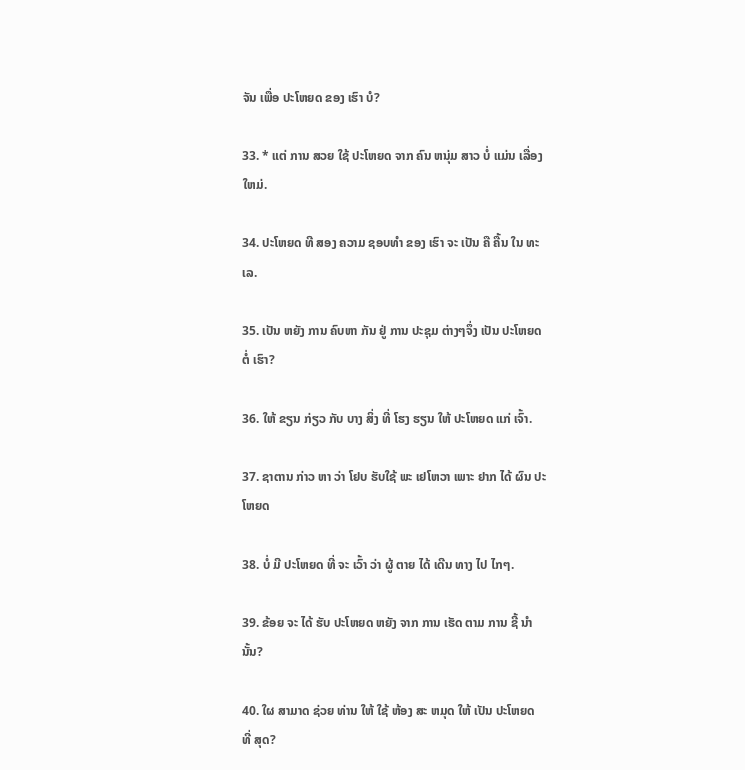ຈັນ ເພື່ອ ປະໂຫຍດ ຂອງ ເຮົາ ບໍ?

33. * ແຕ່ ການ ສວຍ ໃຊ້ ປະໂຫຍດ ຈາກ ຄົນ ຫນຸ່ມ ສາວ ບໍ່ ແມ່ນ ເລື່ອງ ໃຫມ່.

34. ປະໂຫຍດ ທີ ສອງ ຄວາມ ຊອບທໍາ ຂອງ ເຮົາ ຈະ ເປັນ ຄື ຄື້ນ ໃນ ທະເລ.

35. ເປັນ ຫຍັງ ການ ຄົບຫາ ກັນ ຢູ່ ການ ປະຊຸມ ຕ່າງໆຈຶ່ງ ເປັນ ປະໂຫຍດ ຕໍ່ ເຮົາ?

36. ໃຫ້ ຂຽນ ກ່ຽວ ກັບ ບາງ ສິ່ງ ທີ່ ໂຮງ ຮຽນ ໃຫ້ ປະໂຫຍດ ແກ່ ເຈົ້າ.

37. ຊາຕານ ກ່າວ ຫາ ວ່າ ໂຢບ ຮັບໃຊ້ ພະ ເຢໂຫວາ ເພາະ ຢາກ ໄດ້ ຜົນ ປະໂຫຍດ

38. ບໍ່ ມີ ປະໂຫຍດ ທີ່ ຈະ ເວົ້າ ວ່າ ຜູ້ ຕາຍ ໄດ້ ເດີນ ທາງ ໄປ ໄກໆ.

39. ຂ້ອຍ ຈະ ໄດ້ ຮັບ ປະໂຫຍດ ຫຍັງ ຈາກ ການ ເຮັດ ຕາມ ການ ຊີ້ ນໍາ ນັ້ນ?

40. ໃຜ ສາມາດ ຊ່ວຍ ທ່ານ ໃຫ້ ໃຊ້ ຫ້ອງ ສະ ຫມຸດ ໃຫ້ ເປັນ ປະໂຫຍດ ທີ່ ສຸດ?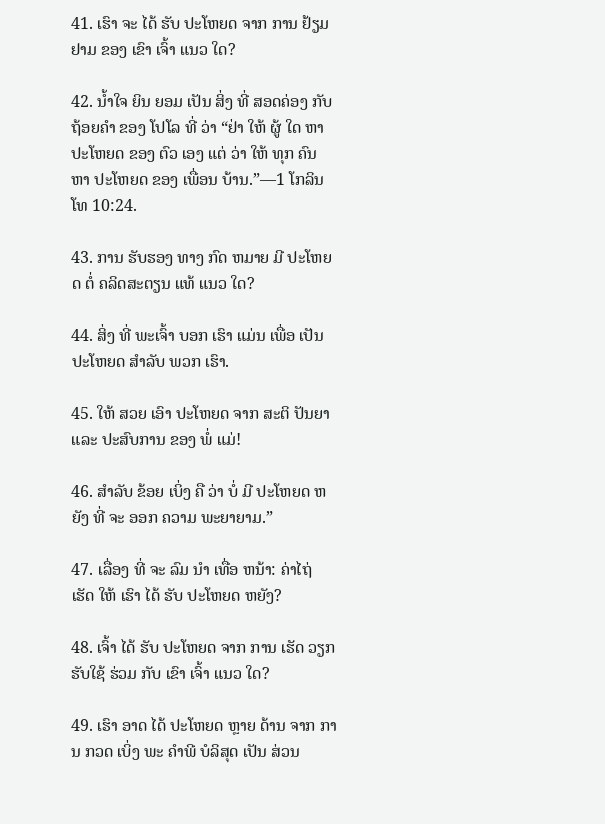41. ເຮົາ ຈະ ໄດ້ ຮັບ ປະໂຫຍດ ຈາກ ການ ຢ້ຽມ ຢາມ ຂອງ ເຂົາ ເຈົ້າ ແນວ ໃດ?

42. ນໍ້າໃຈ ຍິນ ຍອມ ເປັນ ສິ່ງ ທີ່ ສອດຄ່ອງ ກັບ ຖ້ອຍຄໍາ ຂອງ ໂປໂລ ທີ່ ວ່າ “ຢ່າ ໃຫ້ ຜູ້ ໃດ ຫາ ປະໂຫຍດ ຂອງ ຕົວ ເອງ ແຕ່ ວ່າ ໃຫ້ ທຸກ ຄົນ ຫາ ປະໂຫຍດ ຂອງ ເພື່ອນ ບ້ານ.”—1 ໂກລິນໂທ 10:24.

43. ການ ຮັບຮອງ ທາງ ກົດ ຫມາຍ ມີ ປະໂຫຍດ ຕໍ່ ຄລິດສະຕຽນ ແທ້ ແນວ ໃດ?

44. ສິ່ງ ທີ່ ພະເຈົ້າ ບອກ ເຮົາ ແມ່ນ ເພື່ອ ເປັນ ປະໂຫຍດ ສໍາລັບ ພວກ ເຮົາ.

45. ໃຫ້ ສວຍ ເອົາ ປະໂຫຍດ ຈາກ ສະຕິ ປັນຍາ ແລະ ປະສົບການ ຂອງ ພໍ່ ແມ່!

46. ສໍາລັບ ຂ້ອຍ ເບິ່ງ ຄື ວ່າ ບໍ່ ມີ ປະໂຫຍດ ຫຍັງ ທີ່ ຈະ ອອກ ຄວາມ ພະຍາຍາມ.”

47. ເລື່ອງ ທີ່ ຈະ ລົມ ນໍາ ເທື່ອ ຫນ້າ: ຄ່າໄຖ່ ເຮັດ ໃຫ້ ເຮົາ ໄດ້ ຮັບ ປະໂຫຍດ ຫຍັງ?

48. ເຈົ້າ ໄດ້ ຮັບ ປະໂຫຍດ ຈາກ ການ ເຮັດ ວຽກ ຮັບໃຊ້ ຮ່ວມ ກັບ ເຂົາ ເຈົ້າ ແນວ ໃດ?

49. ເຮົາ ອາດ ໄດ້ ປະໂຫຍດ ຫຼາຍ ດ້ານ ຈາກ ການ ກວດ ເບິ່ງ ພະ ຄໍາພີ ບໍລິສຸດ ເປັນ ສ່ວນ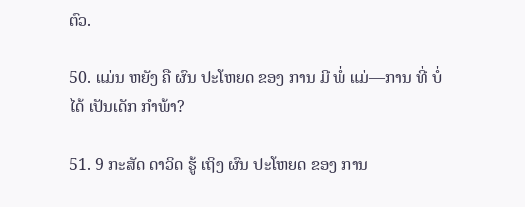ຕົວ.

50. ແມ່ນ ຫຍັງ ຄື ຜົນ ປະໂຫຍດ ຂອງ ການ ມີ ພໍ່ ແມ່—ການ ທີ່ ບໍ່ ໄດ້ ເປັນເດັກ ກໍາພ້າ?

51. 9 ກະສັດ ດາວິດ ຮູ້ ເຖິງ ຜົນ ປະໂຫຍດ ຂອງ ການ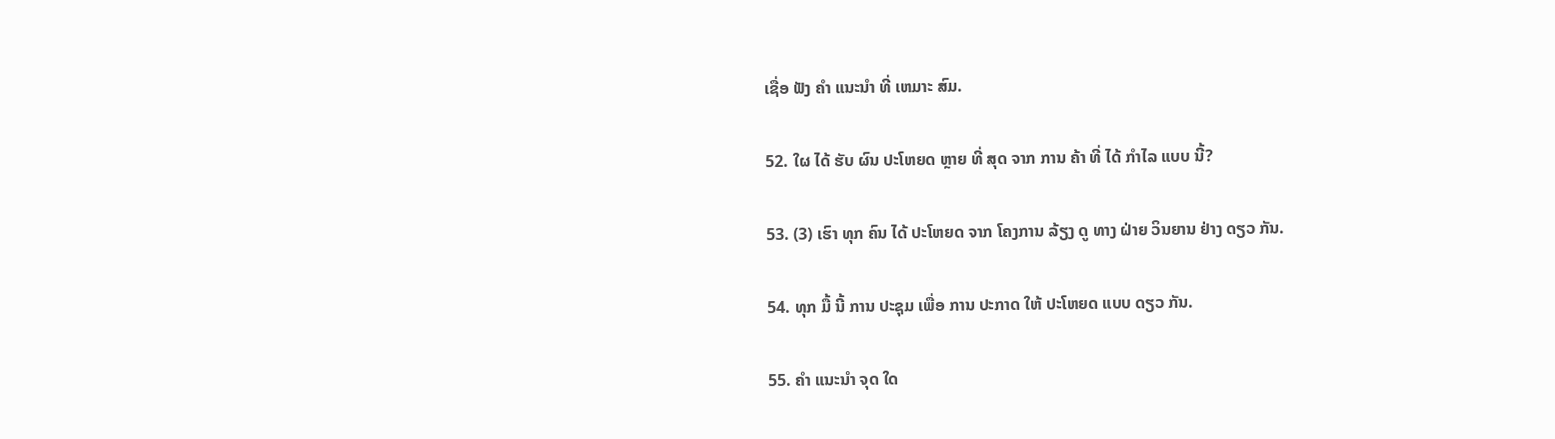ເຊື່ອ ຟັງ ຄໍາ ແນະນໍາ ທີ່ ເຫມາະ ສົມ.

52. ໃຜ ໄດ້ ຮັບ ຜົນ ປະໂຫຍດ ຫຼາຍ ທີ່ ສຸດ ຈາກ ການ ຄ້າ ທີ່ ໄດ້ ກໍາໄລ ແບບ ນີ້?

53. (3) ເຮົາ ທຸກ ຄົນ ໄດ້ ປະໂຫຍດ ຈາກ ໂຄງການ ລ້ຽງ ດູ ທາງ ຝ່າຍ ວິນຍານ ຢ່າງ ດຽວ ກັນ.

54. ທຸກ ມື້ ນີ້ ການ ປະຊຸມ ເພື່ອ ການ ປະກາດ ໃຫ້ ປະໂຫຍດ ແບບ ດຽວ ກັນ.

55. ຄໍາ ແນະນໍາ ຈຸດ ໃດ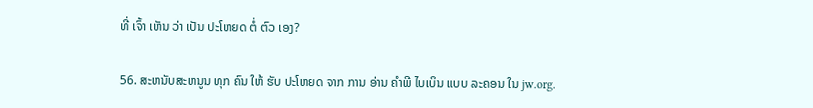ທີ່ ເຈົ້າ ເຫັນ ວ່າ ເປັນ ປະໂຫຍດ ຕໍ່ ຕົວ ເອງ?

56. ສະຫນັບສະຫນູນ ທຸກ ຄົນ ໃຫ້ ຮັບ ປະໂຫຍດ ຈາກ ການ ອ່ານ ຄໍາພີ ໄບເບິນ ແບບ ລະຄອນ ໃນ jw.org.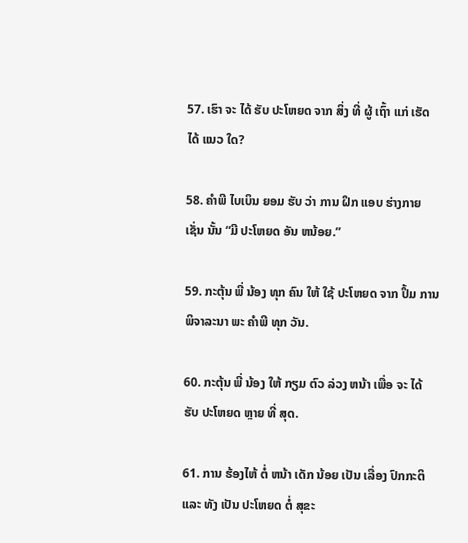57. ເຮົາ ຈະ ໄດ້ ຮັບ ປະໂຫຍດ ຈາກ ສິ່ງ ທີ່ ຜູ້ ເຖົ້າ ແກ່ ເຮັດ ໄດ້ ແນວ ໃດ?

58. ຄໍາພີ ໄບເບິນ ຍອມ ຮັບ ວ່າ ການ ຝຶກ ແອບ ຮ່າງກາຍ ເຊັ່ນ ນັ້ນ “ມີ ປະໂຫຍດ ອັນ ຫນ້ອຍ.”

59. ກະຕຸ້ນ ພີ່ ນ້ອງ ທຸກ ຄົນ ໃຫ້ ໃຊ້ ປະໂຫຍດ ຈາກ ປຶ້ມ ການ ພິຈາລະນາ ພະ ຄໍາພີ ທຸກ ວັນ.

60. ກະຕຸ້ນ ພີ່ ນ້ອງ ໃຫ້ ກຽມ ຕົວ ລ່ວງ ຫນ້າ ເພື່ອ ຈະ ໄດ້ ຮັບ ປະໂຫຍດ ຫຼາຍ ທີ່ ສຸດ.

61. ການ ຮ້ອງໄຫ້ ຕໍ່ ຫນ້າ ເດັກ ນ້ອຍ ເປັນ ເລື່ອງ ປົກກະຕິ ແລະ ທັງ ເປັນ ປະໂຫຍດ ຕໍ່ ສຸຂະ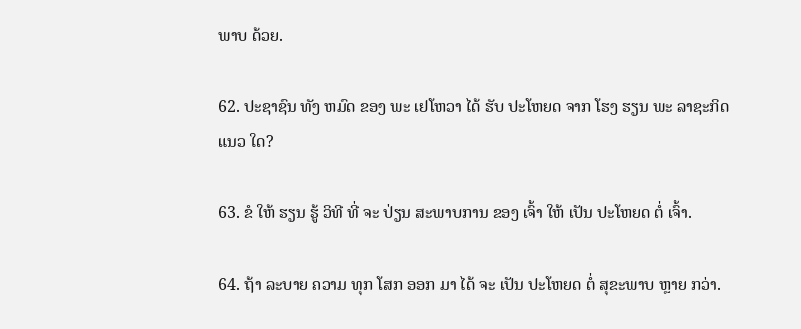ພາບ ດ້ວຍ.

62. ປະຊາຊົນ ທັງ ຫມົດ ຂອງ ພະ ເຢໂຫວາ ໄດ້ ຮັບ ປະໂຫຍດ ຈາກ ໂຮງ ຮຽນ ພະ ລາຊະກິດ ແນວ ໃດ?

63. ຂໍ ໃຫ້ ຮຽນ ຮູ້ ວິທີ ທີ່ ຈະ ປ່ຽນ ສະພາບການ ຂອງ ເຈົ້າ ໃຫ້ ເປັນ ປະໂຫຍດ ຕໍ່ ເຈົ້າ.

64. ຖ້າ ລະບາຍ ຄວາມ ທຸກ ໂສກ ອອກ ມາ ໄດ້ ຈະ ເປັນ ປະໂຫຍດ ຕໍ່ ສຸຂະພາບ ຫຼາຍ ກວ່າ.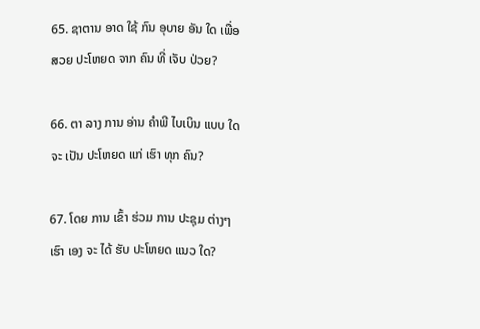65. ຊາຕານ ອາດ ໃຊ້ ກົນ ອຸບາຍ ອັນ ໃດ ເພື່ອ ສວຍ ປະໂຫຍດ ຈາກ ຄົນ ທີ່ ເຈັບ ປ່ວຍ?

66. ຕາ ລາງ ການ ອ່ານ ຄໍາພີ ໄບເບິນ ແບບ ໃດ ຈະ ເປັນ ປະໂຫຍດ ແກ່ ເຮົາ ທຸກ ຄົນ?

67. ໂດຍ ການ ເຂົ້າ ຮ່ວມ ການ ປະຊຸມ ຕ່າງໆ ເຮົາ ເອງ ຈະ ໄດ້ ຮັບ ປະໂຫຍດ ແນວ ໃດ?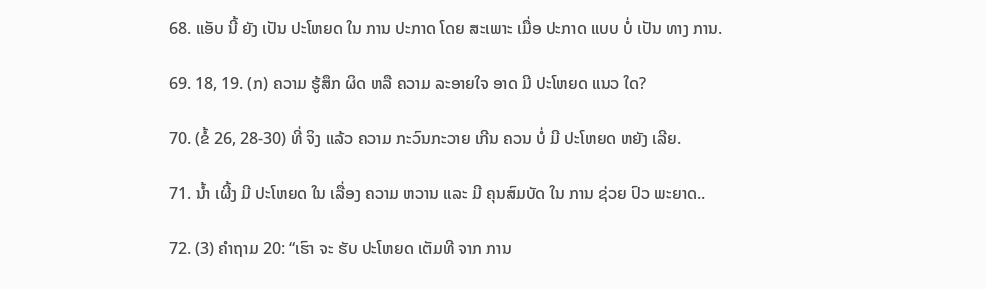68. ແອັບ ນີ້ ຍັງ ເປັນ ປະໂຫຍດ ໃນ ການ ປະກາດ ໂດຍ ສະເພາະ ເມື່ອ ປະກາດ ແບບ ບໍ່ ເປັນ ທາງ ການ.

69. 18, 19. (ກ) ຄວາມ ຮູ້ສຶກ ຜິດ ຫລື ຄວາມ ລະອາຍໃຈ ອາດ ມີ ປະໂຫຍດ ແນວ ໃດ?

70. (ຂໍ້ 26, 28-30) ທີ່ ຈິງ ແລ້ວ ຄວາມ ກະວົນກະວາຍ ເກີນ ຄວນ ບໍ່ ມີ ປະໂຫຍດ ຫຍັງ ເລີຍ.

71. ນໍ້າ ເຜີ້ງ ມີ ປະໂຫຍດ ໃນ ເລື່ອງ ຄວາມ ຫວານ ແລະ ມີ ຄຸນສົມບັດ ໃນ ການ ຊ່ວຍ ປົວ ພະຍາດ..

72. (3) ຄໍາຖາມ 20: “ເຮົາ ຈະ ຮັບ ປະໂຫຍດ ເຕັມທີ ຈາກ ການ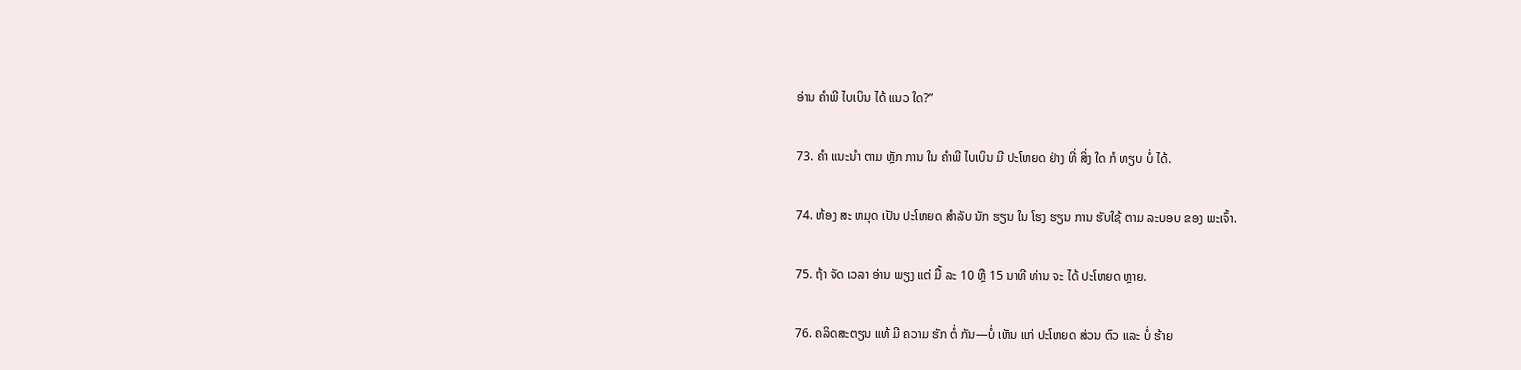ອ່ານ ຄໍາພີ ໄບເບິນ ໄດ້ ແນວ ໃດ?”

73. ຄໍາ ແນະນໍາ ຕາມ ຫຼັກ ການ ໃນ ຄໍາພີ ໄບເບິນ ມີ ປະໂຫຍດ ຢ່າງ ທີ່ ສິ່ງ ໃດ ກໍ ທຽບ ບໍ່ ໄດ້.

74. ຫ້ອງ ສະ ຫມຸດ ເປັນ ປະໂຫຍດ ສໍາລັບ ນັກ ຮຽນ ໃນ ໂຮງ ຮຽນ ການ ຮັບໃຊ້ ຕາມ ລະບອບ ຂອງ ພະເຈົ້າ.

75. ຖ້າ ຈັດ ເວລາ ອ່ານ ພຽງ ແຕ່ ມື້ ລະ 10 ຫຼື 15 ນາທີ ທ່ານ ຈະ ໄດ້ ປະໂຫຍດ ຫຼາຍ.

76. ຄລິດສະຕຽນ ແທ້ ມີ ຄວາມ ຮັກ ຕໍ່ ກັນ—ບໍ່ ເຫັນ ແກ່ ປະໂຫຍດ ສ່ວນ ຕົວ ແລະ ບໍ່ ຮ້າຍ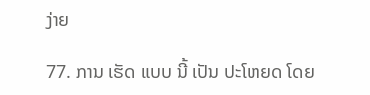ງ່າຍ

77. ການ ເຮັດ ແບບ ນີ້ ເປັນ ປະໂຫຍດ ໂດຍ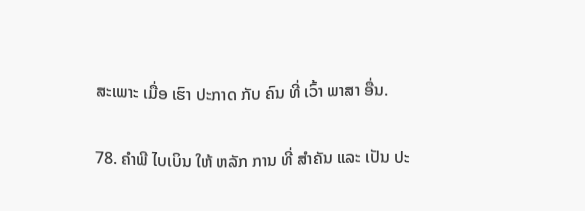ສະເພາະ ເມື່ອ ເຮົາ ປະກາດ ກັບ ຄົນ ທີ່ ເວົ້າ ພາສາ ອື່ນ.

78. ຄໍາພີ ໄບເບິນ ໃຫ້ ຫລັກ ການ ທີ່ ສໍາຄັນ ແລະ ເປັນ ປະ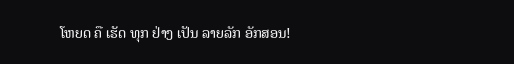ໂຫຍດ ຄື ເຮັດ ທຸກ ຢ່າງ ເປັນ ລາຍລັກ ອັກສອນ!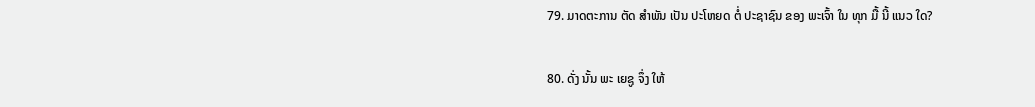79. ມາດຕະການ ຕັດ ສໍາພັນ ເປັນ ປະໂຫຍດ ຕໍ່ ປະຊາຊົນ ຂອງ ພະເຈົ້າ ໃນ ທຸກ ມື້ ນີ້ ແນວ ໃດ?

80. ດັ່ງ ນັ້ນ ພະ ເຍຊູ ຈຶ່ງ ໃຫ້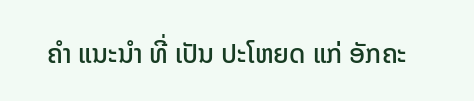ຄໍາ ແນະນໍາ ທີ່ ເປັນ ປະໂຫຍດ ແກ່ ອັກຄະ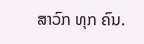ສາວົກ ທຸກ ຄົນ.